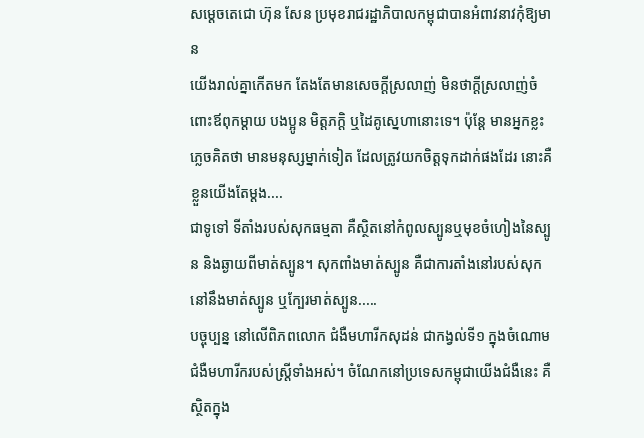សម្ដេចតេជោ ហ៊ុន សែន ប្រមុខរាជរដ្ឋាភិបាលកម្ពុជាបានអំពាវនាវកុំឱ្យមាន
យើងរាល់គ្នាកើតមក តែងតែមានសេចក្ដីស្រលាញ់ មិនថាក្ដីស្រលាញ់ចំពោះឪពុកម្តាយ បងប្អូន មិត្តភក្តិ ឬដៃគូស្នេហានោះទេ។ ប៉ុន្តែ មានអ្នកខ្លះភ្លេចគិតថា មានមនុស្សម្នាក់ទៀត ដែលត្រូវយកចិត្តទុកដាក់ផងដែរ នោះគឺខ្លួនយើងតែម្ដង....
ជាទូទៅ ទីតាំងរបស់សុកធម្មតា គឺស្ថិតនៅកំពូលស្បូនឬមុខចំហៀងនៃស្បូន និងឆ្ងាយពីមាត់ស្បូន។ សុកពាំងមាត់ស្បូន គឺជាការតាំងនៅរបស់សុក នៅនឹងមាត់ស្បូន ឬក្បែរមាត់ស្បូន.....
បច្ចុប្បន្ន នៅលើពិភពលោក ជំងឺមហារីកសុដន់ ជាកង្វល់ទី១ ក្នុងចំណោមជំងឺមហារីករបស់ស្ត្រីទាំងអស់។ ចំណែកនៅប្រទេសកម្ពុជាយើងជំងឺនេះ គឺស្ថិតក្នុង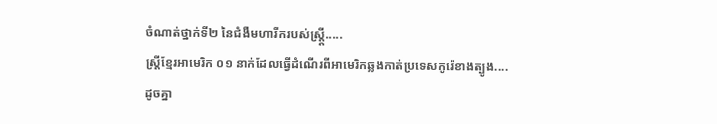ចំណាត់ថ្នាក់ទី២ នៃជំងឺមហារីករបស់ស្ត្ដ្រី.....
ស្រ្តីខ្មែរអាមេរិក ០១ នាក់ដែលធ្វើដំណើរពីអាមេរិកឆ្លងកាត់ប្រទេសកូរ៉េខាងត្បូង....
ដូចគ្នា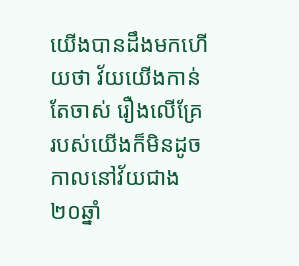យើងបានដឹងមកហើយថា វ័យយើងកាន់តែចាស់ រឿងលើគ្រែរបស់យើងក៏មិនដូចកាលនៅវ័យជាង២០ឆ្នាំ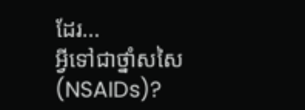ដែរ...
អ្វីទៅជាថ្នាំសសៃ (NSAIDs)?